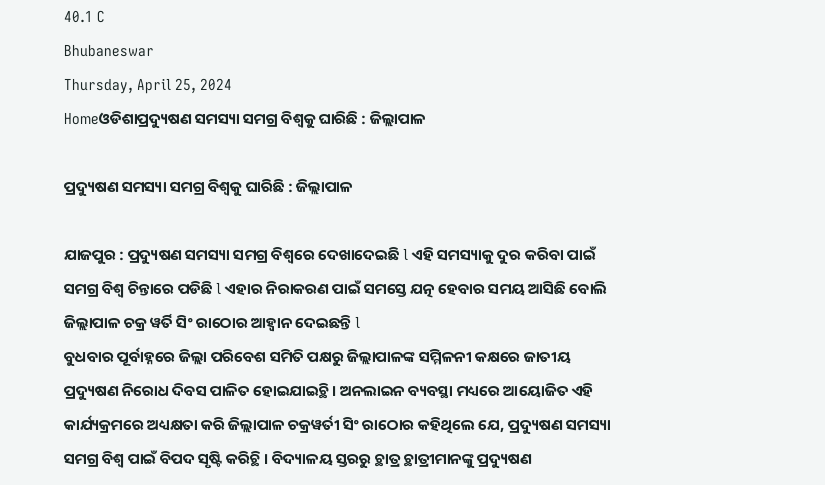40.1 C
Bhubaneswar
Thursday, April 25, 2024
Homeଓଡିଶାପ୍ରଦ୍ୟୁଷଣ ସମସ୍ୟା ସମଗ୍ର ବିଶ୍ୱକୁ ଘାରିଛି : ଜିଲ୍ଲାପାଳ

ପ୍ରଦ୍ୟୁଷଣ ସମସ୍ୟା ସମଗ୍ର ବିଶ୍ୱକୁ ଘାରିଛି : ଜିଲ୍ଲାପାଳ

ଯାଜପୁର : ପ୍ରଦ୍ୟୁଷଣ ସମସ୍ୟା ସମଗ୍ର ବିଶ୍ଵରେ ଦେଖାଦେଇଛି l ଏହି ସମସ୍ୟାକୁ ଦୁର କରିବା ପାଇଁ ସମଗ୍ର ବିଶ୍ୱ ଚିନ୍ତାରେ ପଡିଛି l ଏହାର ନିରାକରଣ ପାଇଁ ସମସ୍ତେ ଯତ୍ନ ହେବାର ସମୟ ଆସିଛି ବୋଲି ଜିଲ୍ଲାପାଳ ଚକ୍ର ୱର୍ତି ସିଂ ରାଠୋର ଆହ୍ୱାନ ଦେଇଛନ୍ତି l
ବୁଧବାର ପୂର୍ବାହ୍ନରେ ଜିଲ୍ଲା ପରିବେଶ ସମିତି ପକ୍ଷରୁ ଜିଲ୍ଲାପାଳଙ୍କ ସମ୍ମିଳନୀ କକ୍ଷରେ ଜାତୀୟ ପ୍ରଦ୍ୟୁଷଣ ନିରୋଧ ଦିବସ ପାଳିତ ହୋଇଯାଇଚ୍ଥି । ଅନଲାଇନ ବ୍ୟବସ୍ଥା ମଧ୍ୟରେ ଆୟୋଜିତ ଏହି କାର୍ଯ୍ୟକ୍ରମରେ ଅଧ୍ୟକ୍ଷତା କରି ଜିଲ୍ଲାପାଳ ଚକ୍ରୱର୍ତୀ ସିଂ ରାଠୋର କହିଥିଲେ ଯେ, ପ୍ରଦ୍ୟୁଷଣ ସମସ୍ୟା ସମଗ୍ର ବିଶ୍ୱ ପାଇଁ ବିପଦ ସୃଷ୍ଟି କରିଚ୍ଥି । ବିଦ୍ୟାଳୟ ସ୍ତରରୁ ଚ୍ଥାତ୍ର ଚ୍ଥାତ୍ରୀମାନଙ୍କୁ ପ୍ରଦ୍ୟୁଷଣ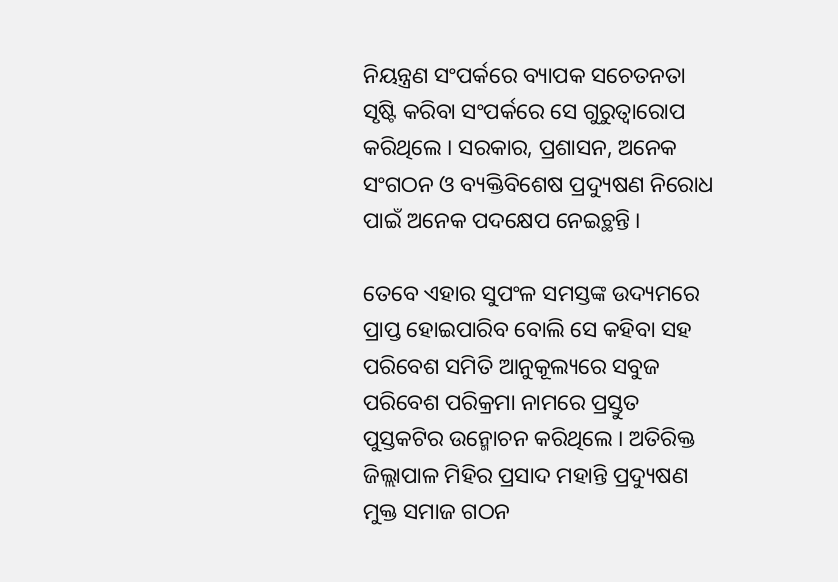ନିୟନ୍ତ୍ରଣ ସଂପର୍କରେ ବ୍ୟାପକ ସଚେତନତା ସୃଷ୍ଟି କରିବା ସଂପର୍କରେ ସେ ଗୁରୁତ୍ୱାରୋପ କରିଥିଲେ । ସରକାର, ପ୍ରଶାସନ, ଅନେକ ସଂଗଠନ ଓ ବ୍ୟକ୍ତିବିଶେଷ ପ୍ରଦ୍ୟୁଷଣ ନିରୋଧ ପାଇଁ ଅନେକ ପଦକ୍ଷେପ ନେଇଚ୍ଥନ୍ତି ।

ତେବେ ଏହାର ସୁପଂଳ ସମସ୍ତଙ୍କ ଉଦ୍ୟମରେ ପ୍ରାପ୍ତ ହୋଇପାରିବ ବୋଲି ସେ କହିବା ସହ ପରିବେଶ ସମିତି ଆନୁକୂଲ୍ୟରେ ସବୁଜ ପରିବେଶ ପରିକ୍ରମା ନାମରେ ପ୍ରସ୍ତୁତ ପୁସ୍ତକଟିର ଉନ୍ମୋଚନ କରିଥିଲେ । ଅତିରିକ୍ତ ଜିଲ୍ଲାପାଳ ମିହିର ପ୍ରସାଦ ମହାନ୍ତି ପ୍ରଦ୍ୟୁଷଣ ମୁକ୍ତ ସମାଜ ଗଠନ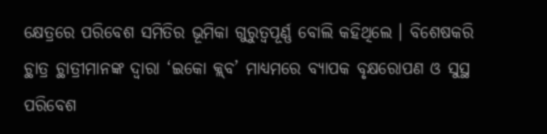କ୍ଷେତ୍ରରେ ପରିବେଶ ସମିତିର ଭୂମିକା ଗୁରୁତ୍ୱପୂର୍ଣ୍ଣ ବୋଲି କହିଥିଲେ । ବିଶେଷକରି ଚ୍ଥାତ୍ର ଚ୍ଥାତ୍ରୀମାନଙ୍କ ଦ୍ୱାରା ‘ଇକୋ କ୍ଳ୍‌ବ’ ମାଧ୍ୟମରେ ବ୍ୟାପକ ବୃକ୍ଷରୋପଣ ଓ ସୁସ୍ଥ ପରିବେଶ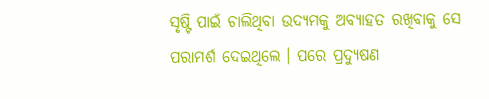ସୃଷ୍ଟି ପାଇଁ ଚାଲିଥିବା ଉଦ୍ୟମକୁ ଅବ୍ୟାହତ ରଖିବାକୁ ସେ ପରାମର୍ଶ ଦେଇଥିଲେ । ପରେ ପ୍ରଦ୍ୟୁଷଣ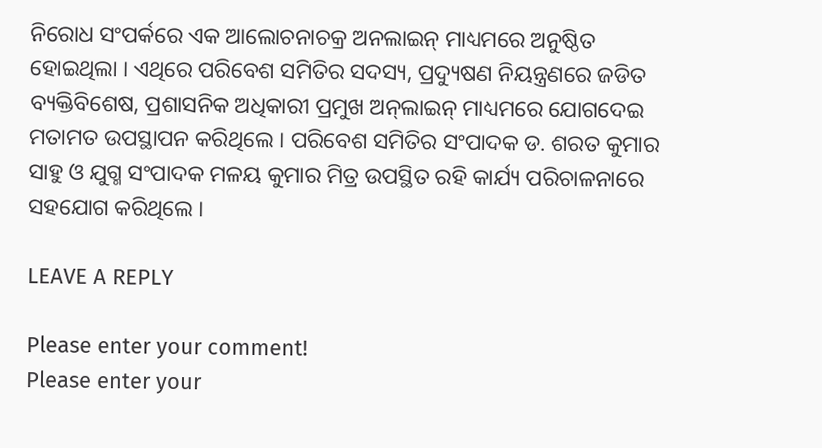ନିରୋଧ ସଂପର୍କରେ ଏକ ଆଲୋଚନାଚକ୍ର ଅନଲାଇନ୍ ମାଧ୍ୟମରେ ଅନୁଷ୍ଠିତ ହୋଇଥିଲା । ଏଥିରେ ପରିବେଶ ସମିତିର ସଦସ୍ୟ, ପ୍ରଦ୍ୟୁଷଣ ନିୟନ୍ତ୍ରଣରେ ଜଡିତ ବ୍ୟକ୍ତିବିଶେଷ, ପ୍ରଶାସନିକ ଅଧିକାରୀ ପ୍ରମୁଖ ଅନ୍‌ଲାଇନ୍ ମାଧ୍ୟମରେ ଯୋଗଦେଇ ମତାମତ ଉପସ୍ଥାପନ କରିଥିଲେ । ପରିବେଶ ସମିତିର ସଂପାଦକ ଡ. ଶରତ କୁମାର ସାହୁ ଓ ଯୁଗ୍ମ ସଂପାଦକ ମଳୟ କୁମାର ମିତ୍ର ଉପସ୍ଥିତ ରହି କାର୍ଯ୍ୟ ପରିଚାଳନାରେ ସହଯୋଗ କରିଥିଲେ ।

LEAVE A REPLY

Please enter your comment!
Please enter your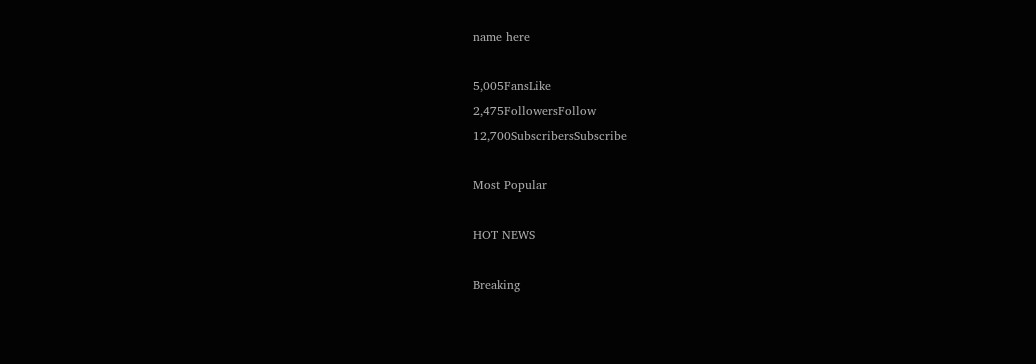name here

5,005FansLike
2,475FollowersFollow
12,700SubscribersSubscribe

Most Popular

HOT NEWS

Breaking